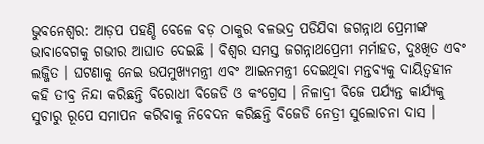ଭୁବନେଶ୍ବର: ଆଡ଼ପ ପହଣ୍ଡି ବେଳେ ବଡ଼ ଠାକୁର ବଳଭଦ୍ର ପଡିଯିବା ଜଗନ୍ନାଥ ପ୍ରେମୀଙ୍କ ଭାବାବେଗକୁ ଗଭୀର ଆଘାତ ଦେଇଛି । ବିଶ୍ବର ସମସ୍ତ ଜଗନ୍ନାଥପ୍ରେମୀ ମର୍ମାହତ, ଦୁଃଖିତ ଏବଂ ଲଜ୍ଜିତ । ଘଟଣାକୁ ନେଇ ଉପମୁଖ୍ୟମନ୍ତ୍ରୀ ଏବଂ ଆଇନମନ୍ତ୍ରୀ ଦେଇଥିବା ମନ୍ତବ୍ୟକୁ ଦାୟିତ୍ବହୀନ କହି ତୀବ୍ର ନିନ୍ଦା କରିଛନ୍ତି ବିରୋଧୀ ବିଜେଡି ଓ କଂଗ୍ରେସ । ନିଳାଦ୍ରୀ ବିଜେ ପର୍ଯ୍ୟନ୍ତ କାର୍ଯ୍ୟକୁ ସୁଚାରୁ ରୂପେ ସମାପନ କରିବାକୁ ନିବେଦନ କରିଛନ୍ତି ବିଜେଡି ନେତ୍ରୀ ସୁଲୋଚନା ଦାସ ।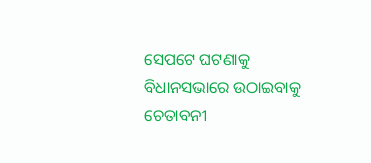ସେପଟେ ଘଟଣାକୁ ବିଧାନସଭାରେ ଉଠାଇବାକୁ ଚେତାବନୀ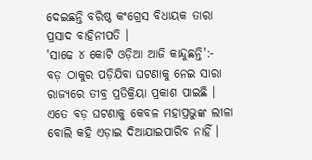ଦେଇଛନ୍ତି ବରିଷ୍ଠ କଂଗ୍ରେସ ବିଧାୟକ ତାରା ପ୍ରସାଦ ବାହିନୀପତି ।
'ସାଢେ ୪ କୋଟି ଓଡ଼ିଆ ଆଜି କାନ୍ଦୁଛନ୍ତି':-
ବଡ଼ ଠାକୁର ପଡ଼ିଯିବା ଘଟଣାକୁ ନେଇ ସାରା ରାଜ୍ୟରେ ତୀବ୍ର ପ୍ରତିକ୍ରିୟା ପ୍ରକାଶ ପାଇଛି । ଏତେ ବଡ଼ ଘଟଣାକୁ କେବଳ ମହାପ୍ରଭୁଙ୍କ ଲୀଳା ବୋଲି କହି ଏଡ଼ାଇ ଦିଆଯାଇପାରିବ ନାହିଁ ।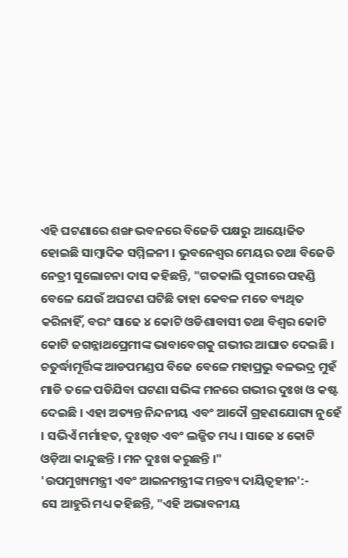ଏହି ଘଟଣାରେ ଶଙ୍ଖ ଭବନରେ ବିଜେଡି ପକ୍ଷରୁ ଆୟୋଜିତ ହୋଇଛି ସାମ୍ବାଦିକ ସମ୍ମିଳନୀ । ଭୁବନେଶ୍ବର ମେୟର ତଥା ବିଜେଡି ନେତ୍ରୀ ସୁଲୋଚନା ଦାସ କହିଛନ୍ତି, "ଗତକାଲି ପୁରୀରେ ପହଣ୍ଡି ବେଳେ ଯେଉଁ ଅଘଟଣ ଘଟିଛି ତାହା କେବଳ ମତେ ବ୍ୟଥିତ କରିନାହିଁ, ବରଂ ସାଢେ ୪ କୋଟି ଓଡିଶାବାସୀ ତଥା ବିଶ୍ବର କୋଟି କୋଟି ଜଗନ୍ନାଥପ୍ରେମୀଙ୍କ ଭାବାବେଗକୁ ଗଭୀର ଆଘାତ ଦେଇଛି । ଚତୁର୍ଦ୍ଧାମୂର୍ତ୍ତିଙ୍କ ଆଡପମଣ୍ଡପ ବିଜେ ବେଳେ ମହାପ୍ରଭୁ ବଳଭଦ୍ର ମୁହଁ ମାଡି ତଳେ ପଡିଯିବା ଘଟଣା ସଭିଙ୍କ ମନରେ ଗଭୀର ଦୁଃଖ ଓ କଷ୍ଟ ଦେଇଛି । ଏହା ଅତ୍ୟନ୍ତ ନିନ୍ଦନୀୟ ଏବଂ ଆଦୌ ଗ୍ରହଣଯୋଗ୍ୟ ନୁହେଁ । ସଭିଏଁ ମର୍ମାହତ, ଦୁଃଖିତ ଏବଂ ଲଜ୍ଜିତ ମଧ୍ୟ । ସାଢେ ୪ କୋଟି ଓଡ଼ିଆ କାନ୍ଦୁଛନ୍ତି । ମନ ଦୁଃଖ କରୁଛନ୍ତି ।"
'ଉପମୁଖ୍ୟମନ୍ତ୍ରୀ ଏବଂ ଆଇନମନ୍ତ୍ରୀଙ୍କ ମନ୍ତବ୍ୟ ଦାୟିତ୍ବହୀନ':-
ସେ ଆହୁରି ମଧ୍ୟ କହିଛନ୍ତି, "ଏହି ଅଭାବନୀୟ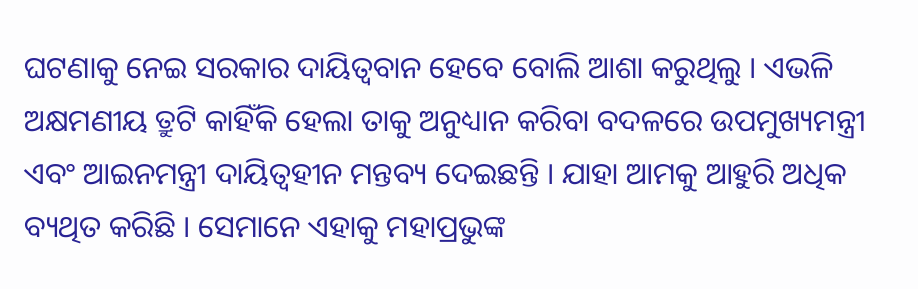ଘଟଣାକୁ ନେଇ ସରକାର ଦାୟିତ୍ବବାନ ହେବେ ବୋଲି ଆଶା କରୁଥିଲୁ । ଏଭଳି ଅକ୍ଷମଣୀୟ ତ୍ରୁଟି କାହିଁକି ହେଲା ତାକୁ ଅନୁଧ୍ୟାନ କରିବା ବଦଳରେ ଉପମୁଖ୍ୟମନ୍ତ୍ରୀ ଏବଂ ଆଇନମନ୍ତ୍ରୀ ଦାୟିତ୍ବହୀନ ମନ୍ତବ୍ୟ ଦେଇଛନ୍ତି । ଯାହା ଆମକୁ ଆହୁରି ଅଧିକ ବ୍ୟଥିତ କରିଛି । ସେମାନେ ଏହାକୁ ମହାପ୍ରଭୁଙ୍କ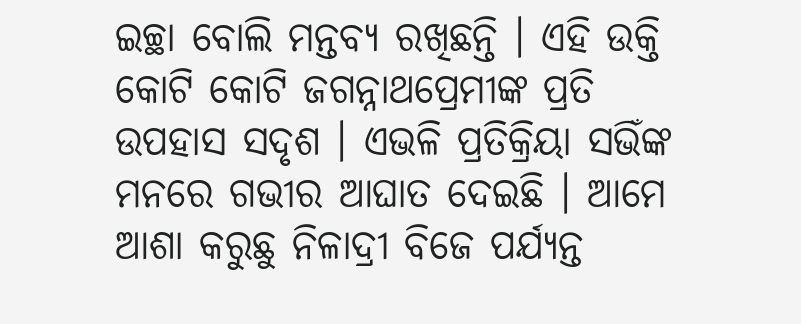ଇଚ୍ଛା ବୋଲି ମନ୍ତବ୍ୟ ରଖିଛନ୍ତି । ଏହି ଉକ୍ତି କୋଟି କୋଟି ଜଗନ୍ନାଥପ୍ରେମୀଙ୍କ ପ୍ରତି ଉପହାସ ସଦୃଶ । ଏଭଳି ପ୍ରତିକ୍ରିୟା ସଭିଁଙ୍କ ମନରେ ଗଭୀର ଆଘାତ ଦେଇଛି । ଆମେ ଆଶା କରୁଛୁ ନିଳାଦ୍ରୀ ବିଜେ ପର୍ଯ୍ୟନ୍ତ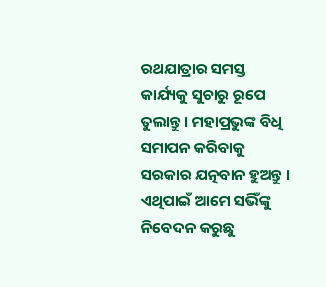ରଥଯାତ୍ରାର ସମସ୍ତ କାର୍ଯ୍ୟକୁ ସୁଚାରୁ ରୂପେ ତୁଲାନ୍ତୁ । ମହାପ୍ରଭୁଙ୍କ ବିଧି ସମାପନ କରିବାକୁ ସରକାର ଯତ୍ନବାନ ହୁଅନ୍ତୁ । ଏଥିପାଇଁ ଆମେ ସଭିଁଙ୍କୁ ନିବେଦନ କରୁଛୁ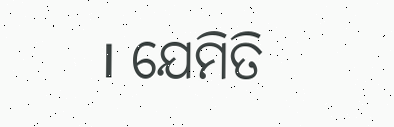। ଯେମିତି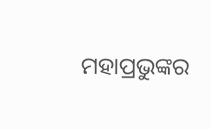ମହାପ୍ରଭୁଙ୍କର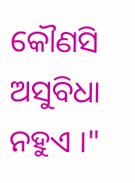କୌଣସି ଅସୁବିଧା ନହୁଏ ।"